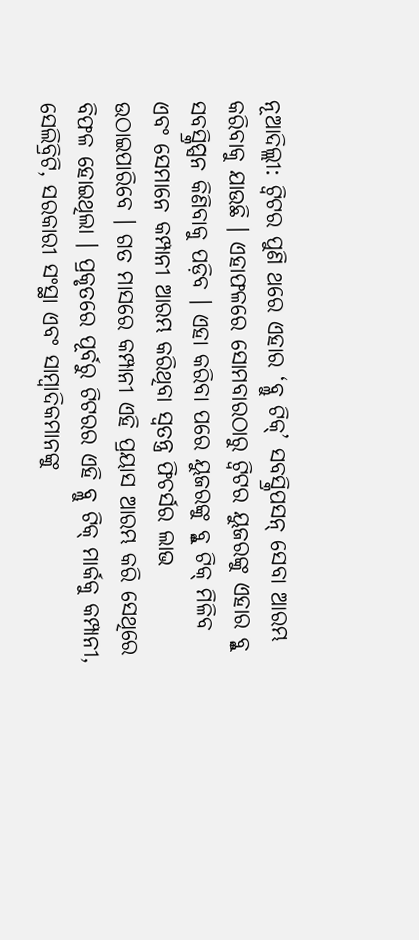ନୂଆଦିଲ୍ଲୀ: ଟ୍ୱିଟର ପୁଣି ଥରେ ଏହାର ‘ବ୍ଲୁ ଟିକ୍’ ସବସ୍କ୍ରିପସନ୍ ସେବା ଆରମ୍ଭ କରିବାକୁ ଯାଉଛି । ଏହାଫଳରେ ସୋମବାରଠାରୁ ଟ୍ୱିଟର ୟୁଜରଙ୍କୁ ଏହାର ବ୍ଳୁ ସବସ୍କ୍ରିପ୍ସନ କିଣିବାକୁ ପଡ଼ିବ । ଏହା କରିବା ପରେ ୟୁଜରଙ୍କୁ ବ୍ଳୁ ଟିକ୍ ମିଳିବ ଏବଂ ସେମାନେ କମ୍ପାନୀ ଆରମ୍ଭ କରିଥିବା ସ୍ୱତନ୍ତ୍ର ଫିଚର୍ସର ଲାଭ ଉଠାଇପାରିବେ । ଗତ ମାସରେ କମ୍ପାନୀ ଏହି ପ୍ରୟାସ ଆରମ୍ଭ କରି ସେଥିରେ ବିଫଳ ହୋଇଥିଲା । ପ୍ରକୃତରେ ପୂର୍ବରୁ ଟିଟରର ଏହି ବ୍ଲୁ ଟିକ୍ ମାର୍କକୁ କମ୍ପାନୀ, ସେଲିବ୍ରିଟି, ସରକାରୀ ସଂସ୍ଥା ଏବଂ ସାମ୍ବାଦିକମାନଙ୍କୁ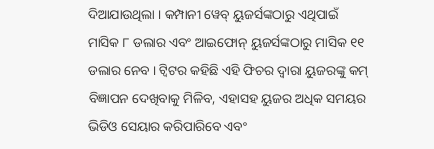ଦିଆଯାଉଥିଲା । କମ୍ପାନୀ ୱେବ୍ ୟୁଜର୍ସଙ୍କଠାରୁ ଏଥିପାଇଁ ମାସିକ ୮ ଡଲାର ଏବଂ ଆଇଫୋନ୍ ୟୁଜର୍ସଙ୍କଠାରୁ ମାସିକ ୧୧ ଡଲାର ନେବ । ଟ୍ୱିଟର କହିଛି ଏହି ଫିଚର ଦ୍ୱାରା ୟୁଜରଙ୍କୁ କମ୍ ବିଜ୍ଞାପନ ଦେଖିବାକୁ ମିଳିବ, ଏହାସହ ୟୁଜର ଅଧିକ ସମୟର ଭିଡିଓ ସେୟାର କରିପାରିବେ ଏବଂ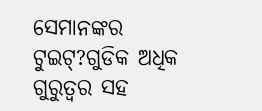ସେମାନଙ୍କର ଟୁଇଟ୍?ଗୁଡିକ ଅଧିକ ଗୁରୁତ୍ୱର ସହ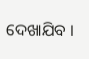ଦେଖାଯିବ ।